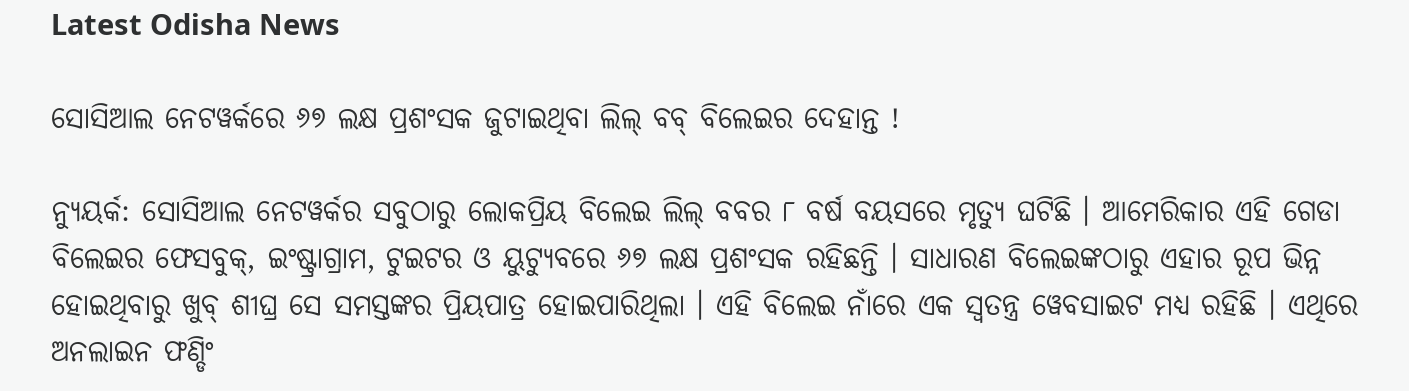Latest Odisha News

ସୋସିଆଲ ନେଟୱର୍କରେ ୬୭ ଲକ୍ଷ ପ୍ରଶଂସକ ଜୁଟାଇଥିବା ଲିଲ୍ ବବ୍ ବିଲେଇର ଦେହାନ୍ତ !

ନ୍ୟୁୟର୍କ: ସୋସିଆଲ ନେଟୱର୍କର ସବୁଠାରୁ ଲୋକପ୍ରିୟ ବିଲେଇ ଲିଲ୍ ବବର ୮ ବର୍ଷ ବୟସରେ ମୃତ୍ୟୁ ଘଟିଛି । ଆମେରିକାର ଏହି ଗେଡା ବିଲେଇର ଫେସବୁକ୍, ଇଂଷ୍ଟ୍ରାଗ୍ରାମ, ଟୁଇଟର ଓ ୟୁଟ୍ୟୁବରେ ୬୭ ଲକ୍ଷ ପ୍ରଶଂସକ ରହିଛନ୍ତି । ସାଧାରଣ ବିଲେଇଙ୍କଠାରୁ ଏହାର ରୂପ ଭିନ୍ନ ହୋଇଥିବାରୁ ଖୁବ୍ ଶୀଘ୍ର ସେ ସମସ୍ତଙ୍କର ପ୍ରିୟପାତ୍ର ହୋଇପାରିଥିଲା । ଏହି ବିଲେଇ ନାଁରେ ଏକ ସ୍ୱତନ୍ତ୍ର ୱେବସାଇଟ ମଧ୍ୟ ରହିଛି । ଏଥିରେ ଅନଲାଇନ ଫଣ୍ଡିଂ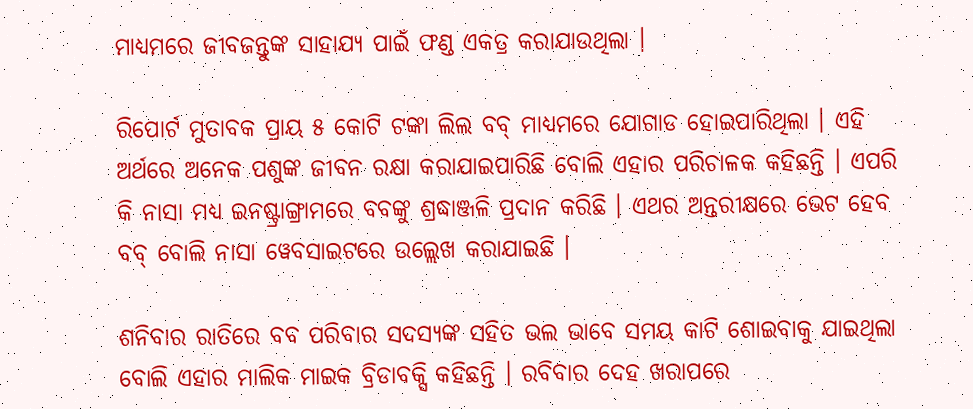ମାଧ୍ୟମରେ ଜୀବଜନ୍ତୁଙ୍କ ସାହାଯ୍ୟ ପାଇଁ ଫଣ୍ଡ ଏକତ୍ର କରାଯାଉଥିଲା ।

ରିପୋର୍ଟ ମୁତାବକ ପ୍ରାୟ ୫ କୋଟି ଟଙ୍କା ଲିଲ ବବ୍ ମାଧ୍ୟମରେ ଯୋଗାଡ ହୋଇପାରିଥିଲା । ଏହି ଅର୍ଥରେ ଅନେକ ପଶୁଙ୍କ ଜୀବନ ରକ୍ଷା କରାଯାଇପାରିଛି ବୋଲି ଏହାର ପରିଚାଳକ କହିଛନ୍ତି । ଏପରି କି ନାସା ମଧ୍ୟ ଇନଷ୍ଟ୍ରାଙ୍ଗ୍ରାମରେ ବବଙ୍କୁ ଶ୍ରଦ୍ଧାଞ୍ଜଳି ପ୍ରଦାନ କରିଛି । ଏଥର ଅନ୍ତରୀକ୍ଷରେ ଭେଟ ହେବ ବବ୍ ବୋଲି ନାସା ୱେବସାଇଟରେ ଉଲ୍ଲେଖ କରାଯାଇଛି ।

ଶନିବାର ରାତିରେ ବବ ପରିବାର ସଦସ୍ୟଙ୍କ ସହିତ ଭଲ ଭାବେ ସମୟ କାଟି ଶୋଇବାକୁ ଯାଇଥିଲା ବୋଲି ଏହାର ମାଲିକ ମାଇକ ବ୍ରିଡାବକ୍ସି କହିଛନ୍ତି । ରବିବାର ଦେହ ଖରାପରେ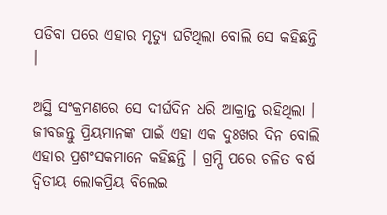ପଡିବା ପରେ ଏହାର ମୃତ୍ୟୁ ଘଟିଥିଲା ବୋଲି ସେ କହିଛନ୍ତି ।

ଅସ୍ଥି ସଂକ୍ରମଣରେ ସେ ଦୀର୍ଘଦିନ ଧରି ଆକ୍ରାନ୍ତ ରହିଥିଲା । ଜୀବଜନ୍ତୁ ପ୍ରିୟମାନଙ୍କ ପାଇଁ ଏହା ଏକ ଦୁଃଖର ଦିନ ବୋଲି ଏହାର ପ୍ରଶଂସକମାନେ କହିଛନ୍ତି । ଗ୍ରମ୍ପି ପରେ ଚଳିତ ବର୍ଷ ଦ୍ୱିତୀୟ ଲୋକପ୍ରିୟ ବିଲେଇ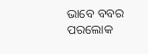ଭାବେ ବବର ପରଲୋକ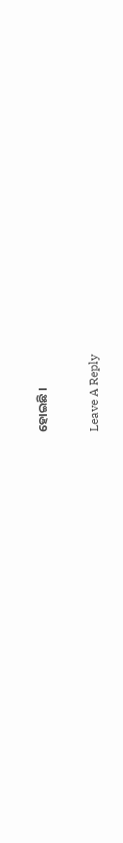ହୋଇଛି ।

Leave A Reply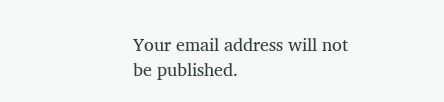Your email address will not be published.